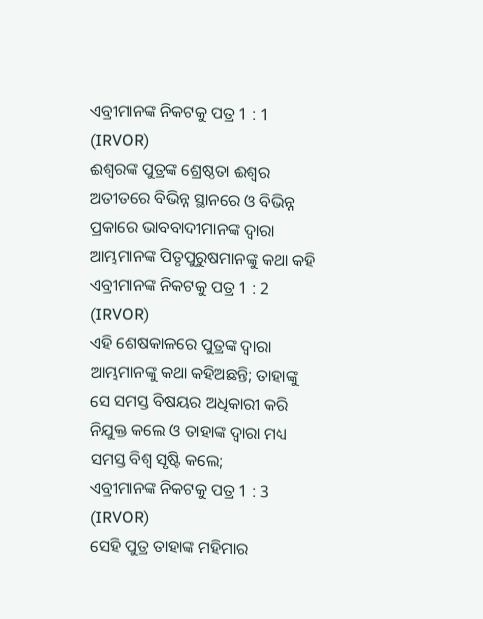ଏବ୍ରୀମାନଙ୍କ ନିକଟକୁ ପତ୍ର 1 : 1 (IRVOR)
ଈଶ୍ୱରଙ୍କ ପୁତ୍ରଙ୍କ ଶ୍ରେଷ୍ଠତା ଈଶ୍ୱର ଅତୀତରେ ବିଭିନ୍ନ ସ୍ଥାନରେ ଓ ବିଭିନ୍ନ ପ୍ରକାରେ ଭାବବାଦୀମାନଙ୍କ ଦ୍ୱାରା ଆମ୍ଭମାନଙ୍କ ପିତୃପୁରୁଷମାନଙ୍କୁ କଥା କହି
ଏବ୍ରୀମାନଙ୍କ ନିକଟକୁ ପତ୍ର 1 : 2 (IRVOR)
ଏହି ଶେଷକାଳରେ ପୁତ୍ରଙ୍କ ଦ୍ୱାରା ଆମ୍ଭମାନଙ୍କୁ କଥା କହିଅଛନ୍ତି; ତାହାଙ୍କୁ ସେ ସମସ୍ତ ବିଷୟର ଅଧିକାରୀ କରି ନିଯୁକ୍ତ କଲେ ଓ ତାହାଙ୍କ ଦ୍ୱାରା ମଧ୍ୟ ସମସ୍ତ ବିଶ୍ୱ ସୃଷ୍ଟି କଲେ;
ଏବ୍ରୀମାନଙ୍କ ନିକଟକୁ ପତ୍ର 1 : 3 (IRVOR)
ସେହି ପୁତ୍ର ତାହାଙ୍କ ମହିମାର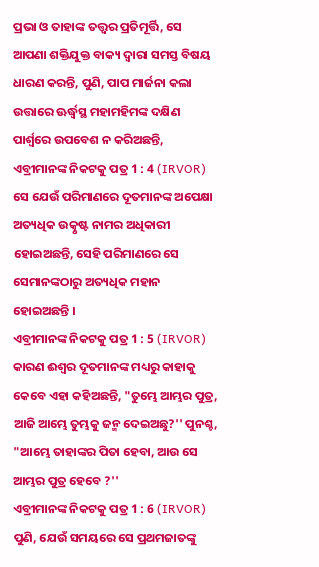ପ୍ରଭା ଓ ତାହାଙ୍କ ତତ୍ତ୍ୱର ପ୍ରତିମୂର୍ତ୍ତି, ସେ ଆପଣା ଶକ୍ତିଯୁକ୍ତ ବାକ୍ୟ ଦ୍ୱାରା ସମସ୍ତ ବିଷୟ ଧାରଣ କରନ୍ତି, ପୁଣି, ପାପ ମାର୍ଜନା କଲା ଉତ୍ତାରେ ଊର୍ଦ୍ଧ୍ୱସ୍ଥ ମହାମହିମଙ୍କ ଦକ୍ଷିଣ ପାର୍ଶ୍ୱରେ ଉପବେଶ ନ କରିଅଛନ୍ତି,
ଏବ୍ରୀମାନଙ୍କ ନିକଟକୁ ପତ୍ର 1 : 4 (IRVOR)
ସେ ଯେଉଁ ପରିମାଣରେ ଦୂତମାନଙ୍କ ଅପେକ୍ଷା ଅତ୍ୟଧିକ ଉତ୍କୃଷ୍ଟ ନାମର ଅଧିକାରୀ ହୋଇଅଛନ୍ତି, ସେହି ପରିମାଣରେ ସେ ସେମାନଙ୍କଠାରୁ ଅତ୍ୟଧିକ ମହାନ ହୋଇଅଛନ୍ତି ।
ଏବ୍ରୀମାନଙ୍କ ନିକଟକୁ ପତ୍ର 1 : 5 (IRVOR)
କାରଣ ଈଶ୍ୱର ଦୂତମାନଙ୍କ ମଧ୍ୟରୁ କାହାକୁ କେବେ ଏହା କହିଅଛନ୍ତି, "ତୁମ୍ଭେ ଆମ୍ଭର ପୁତ୍ର, ଆଜି ଆମ୍ଭେ ତୁମ୍ଭକୁ ଜନ୍ମ ଦେଇଅଛୁ?'' ପୁନଶ୍ଚ, "ଆମ୍ଭେ ତାହାଙ୍କର ପିତା ହେବା, ଆଉ ସେ ଆମ୍ଭର ପୁତ୍ର ହେବେ ?''
ଏବ୍ରୀମାନଙ୍କ ନିକଟକୁ ପତ୍ର 1 : 6 (IRVOR)
ପୁଣି, ଯେଉଁ ସମୟରେ ସେ ପ୍ରଥମଜାତଙ୍କୁ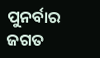ପୁନର୍ବାର ଜଗତ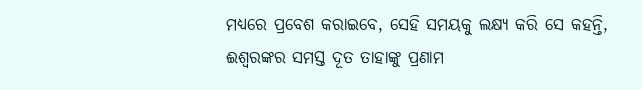ମଧ୍ୟରେ ପ୍ରବେଶ କରାଇବେ, ସେହି ସମୟକୁ ଲକ୍ଷ୍ୟ କରି ସେ କହନ୍ତି, ଈଶ୍ୱରଙ୍କର ସମସ୍ତ ଦୂତ ତାହାଙ୍କୁ ପ୍ରଣାମ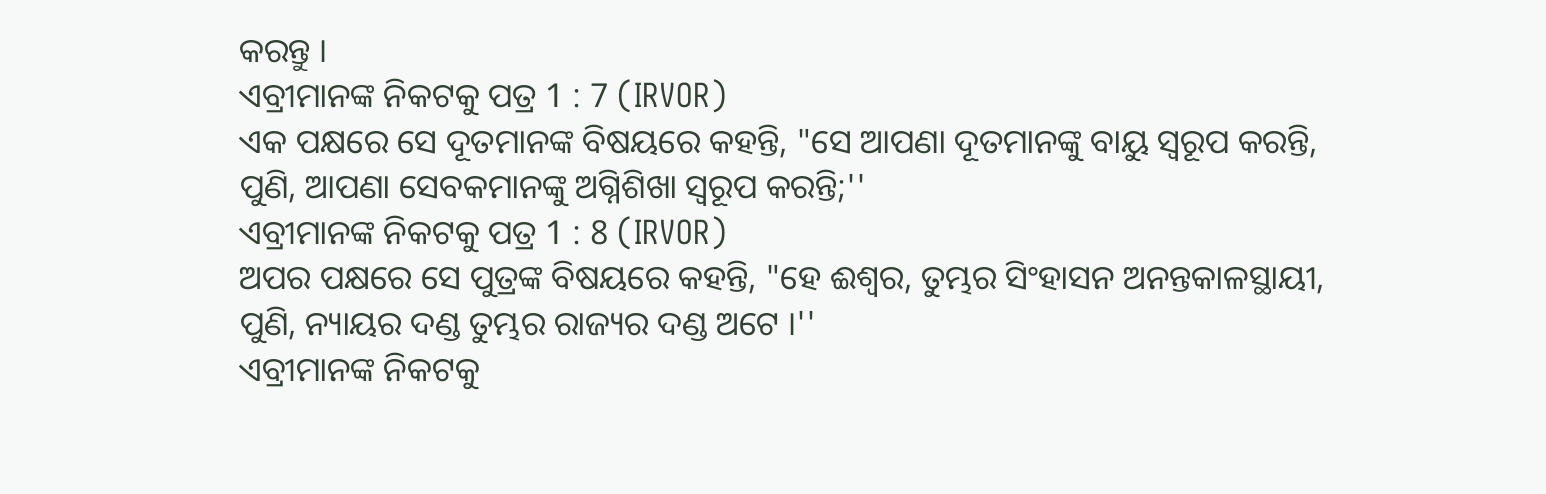କରନ୍ତୁ ।
ଏବ୍ରୀମାନଙ୍କ ନିକଟକୁ ପତ୍ର 1 : 7 (IRVOR)
ଏକ ପକ୍ଷରେ ସେ ଦୂତମାନଙ୍କ ବିଷୟରେ କହନ୍ତି, "ସେ ଆପଣା ଦୂତମାନଙ୍କୁ ବାୟୁ ସ୍ୱରୂପ କରନ୍ତି, ପୁଣି, ଆପଣା ସେବକମାନଙ୍କୁ ଅଗ୍ନିଶିଖା ସ୍ୱରୂପ କରନ୍ତି;''
ଏବ୍ରୀମାନଙ୍କ ନିକଟକୁ ପତ୍ର 1 : 8 (IRVOR)
ଅପର ପକ୍ଷରେ ସେ ପୁତ୍ରଙ୍କ ବିଷୟରେ କହନ୍ତି, "ହେ ଈଶ୍ୱର, ତୁମ୍ଭର ସିଂହାସନ ଅନନ୍ତକାଳସ୍ଥାୟୀ, ପୁଣି, ନ୍ୟାୟର ଦଣ୍ଡ ତୁମ୍ଭର ରାଜ୍ୟର ଦଣ୍ଡ ଅଟେ ।''
ଏବ୍ରୀମାନଙ୍କ ନିକଟକୁ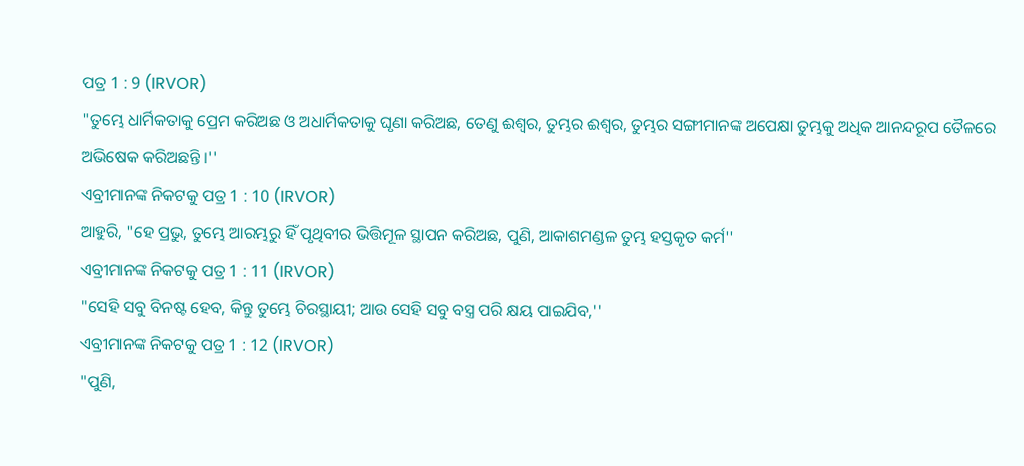ପତ୍ର 1 : 9 (IRVOR)
"ତୁମ୍ଭେ ଧାର୍ମିକତାକୁ ପ୍ରେମ କରିଅଛ ଓ ଅଧାର୍ମିକତାକୁ ଘୃଣା କରିଅଛ, ତେଣୁ ଈଶ୍ୱର, ତୁମ୍ଭର ଈଶ୍ୱର, ତୁମ୍ଭର ସଙ୍ଗୀମାନଙ୍କ ଅପେକ୍ଷା ତୁମ୍ଭକୁ ଅଧିକ ଆନନ୍ଦରୂପ ତୈଳରେ ଅଭିଷେକ କରିଅଛନ୍ତି ।''
ଏବ୍ରୀମାନଙ୍କ ନିକଟକୁ ପତ୍ର 1 : 10 (IRVOR)
ଆହୁରି, "ହେ ପ୍ରଭୁ, ତୁମ୍ଭେ ଆରମ୍ଭରୁ ହିଁ ପୃଥିବୀର ଭିତ୍ତିମୂଳ ସ୍ଥାପନ କରିଅଛ, ପୁଣି, ଆକାଶମଣ୍ଡଳ ତୁମ୍ଭ ହସ୍ତକୃତ କର୍ମ''
ଏବ୍ରୀମାନଙ୍କ ନିକଟକୁ ପତ୍ର 1 : 11 (IRVOR)
"ସେହି ସବୁ ବିନଷ୍ଟ ହେବ, କିନ୍ତୁ ତୁମ୍ଭେ ଚିରସ୍ଥାୟୀ; ଆଉ ସେହି ସବୁ ବସ୍ତ୍ର ପରି କ୍ଷୟ ପାଇଯିବ,''
ଏବ୍ରୀମାନଙ୍କ ନିକଟକୁ ପତ୍ର 1 : 12 (IRVOR)
"ପୁଣି,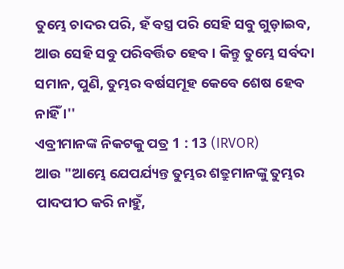ତୁମ୍ଭେ ଚାଦର ପରି, ହଁ ବସ୍ତ୍ର ପରି ସେହି ସବୁ ଗୁଡ଼ାଇବ, ଆଉ ସେହି ସବୁ ପରିବର୍ତ୍ତିତ ହେବ । କିନ୍ତୁ ତୁମ୍ଭେ ସର୍ବଦା ସମାନ, ପୁଣି, ତୁମ୍ଭର ବର୍ଷସମୂହ କେବେ ଶେଷ ହେବ ନାହିଁ ।''
ଏବ୍ରୀମାନଙ୍କ ନିକଟକୁ ପତ୍ର 1 : 13 (IRVOR)
ଆଉ "ଆମ୍ଭେ ଯେପର୍ଯ୍ୟନ୍ତ ତୁମ୍ଭର ଶତ୍ରୁମାନଙ୍କୁ ତୁମ୍ଭର ପାଦପୀଠ କରି ନାହୁଁ,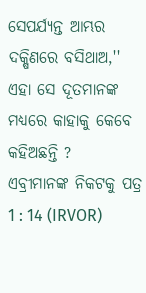ସେପର୍ଯ୍ୟନ୍ତ ଆମ୍ଭର ଦକ୍ଷିଣରେ ବସିଥାଅ,'' ଏହା ସେ ଦୂତମାନଙ୍କ ମଧ୍ୟରେ କାହାକୁ କେବେ କହିଅଛନ୍ତି ?
ଏବ୍ରୀମାନଙ୍କ ନିକଟକୁ ପତ୍ର 1 : 14 (IRVOR)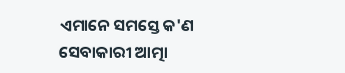ଏମାନେ ସମସ୍ତେ କ'ଣ ସେବାକାରୀ ଆତ୍ମା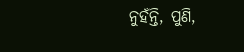ନୁହଁନ୍ତି, ପୁଣି,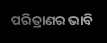ପରିତ୍ରାଣର ଭାବି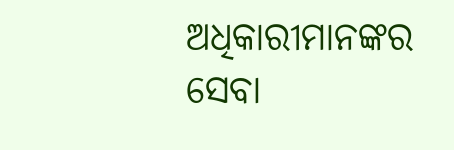ଅଧିକାରୀମାନଙ୍କର ସେବା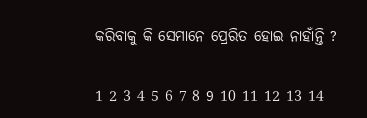କରିବାକୁ କି ସେମାନେ ପ୍ରେରିତ ହୋଇ ନାହାଁନ୍ତି ?

1 2 3 4 5 6 7 8 9 10 11 12 13 14